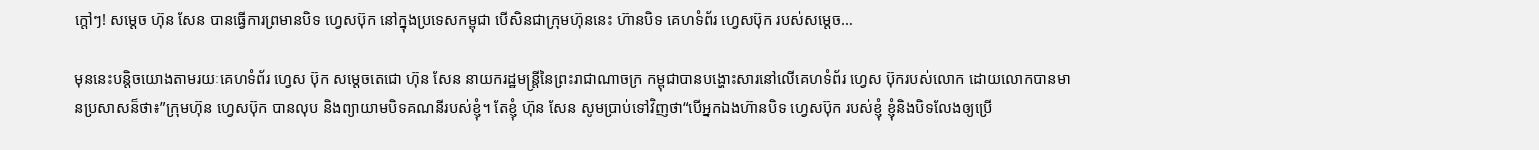ក្តៅៗ! សម្តេច ហ៊ុន សែន បានធ្វើការព្រមានបិទ ហ្វេសប៊ុក នៅក្នុងប្រទេសកម្ពុជា បើសិនជាក្រុមហ៊ុននេះ ហ៊ានបិទ គេហទំព័រ ហ្វេសប៊ុក របស់សម្តេច…

មុននេះបន្ដិចយោងតាមរយៈគេហទំព័រ ហ្វេស ប៊ុក សម្តេចតេជោ ហ៊ុន សែន នាយករដ្ឋមន្ត្រីនៃព្រះរាជាណាចក្រ កម្ពុជាបានបង្ហោះសារនៅលើគេហទំព័រ ហ្វេស ប៊ុករបស់លោក ដោយលោកបានមានប្រសាសន៏ថា៖”ក្រុមហ៊ុន ហ្វេសប៊ុក បានលុប និងព្យាយាមបិទគណនីរបស់ខ្ញុំ។ តែខ្ញុំ ហ៊ុន សែន សូមប្រាប់ទៅវិញថា“បើអ្នកឯងហ៊ានបិទ ហ្វេសប៊ុក របស់ខ្ញុំ ខ្ញុំនិងបិទលែងឲ្យប្រើ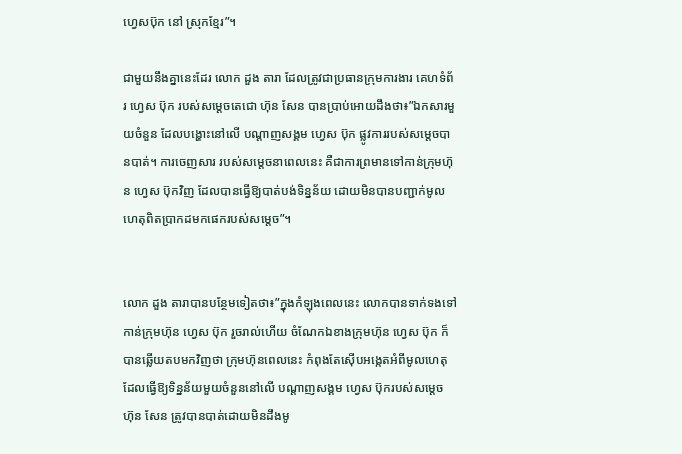ហ្វេសប៊ុក នៅ ស្រុកខ្មែរ”។

ជាមួយនឹងគ្នានេះដែរ លោក ដួង តារា ដែលត្រូវជាប្រធានក្រុមការងារ គេហទំព័រ ហ្វេស ប៊ុក របស់សម្តេចតេជោ ហ៊ុន សែន បានប្រាប់អោយដឹងថា៖”ឯកសារមួយចំនួន ដែលបង្ហោះនៅលើ បណ្ដាញសង្គម ហ្វេស ប៊ុក ផ្លូវការរបស់សម្តេចបានបាត់។ ការចេញសារ របស់សម្តេចនាពេលនេះ គឺជាការព្រមានទៅកាន់ក្រុមហ៊ុន ហ្វេស ប៊ុកវិញ ដែលបានធ្វើឱ្យបាត់បង់ទិន្នន័យ ដោយមិនបានបញ្ជាក់មូលហេតុពិតប្រាកដមកផេករបស់សម្តេច”។


លោក ដួង តារាបានបន្ថែមទៀតថា៖”ក្នុងកំឡុងពេលនេះ លោកបានទាក់ទងទៅកាន់ក្រុមហ៊ុន ហ្វេស ប៊ុក រួចរាល់ហើយ ចំណែកឯខាងក្រុមហ៊ុន ហ្វេស ប៊ុក ក៏បានឆ្លើយតបមកវិញថា ក្រុមហ៊ុនពេលនេះ កំពុងតែស៊ើបអង្កេតអំពីមូលហេតុ ដែលធ្វើឱ្យទិន្នន័យមួយចំនួននៅលើ បណ្ដាញសង្គម ហ្វេស ប៊ុករបស់សម្តេច ហ៊ុន សែន ត្រូវបានបាត់ដោយមិនដឹងមូ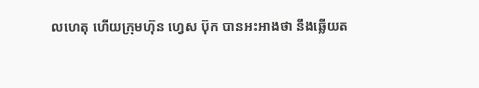លហេតុ ហើយក្រុមហ៊ុន ហ្វេស ប៊ុក បានអះអាងថា នឹងឆ្លើយត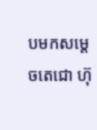បមកសម្តេចតេជោ ហ៊ុ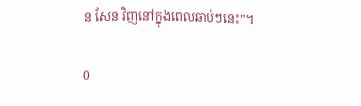ន សែន វិញនៅក្នុងពេលឆាប់ៗនេះ”។

0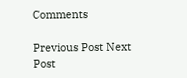Comments

Previous Post Next Post